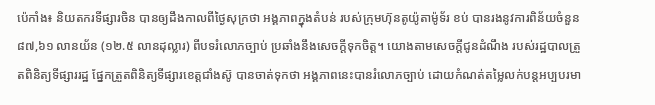ប៉េកាំង៖ និយតករទីផ្សារចិន បានឲ្យដឹងកាលពីថ្ងៃសុក្រថា អង្គភាពក្នុងតំបន់ របស់ក្រុមហ៊ុនតូយ៉ូតាម៉ូទ័រ ខប់ បានរងនូវការពិន័យចំនួន ៨៧,៦១ លានយ័ន (១២.៥ លានដុល្លារ) ពីបទរំលោភច្បាប់ ប្រឆាំងនឹងសេចក្តីទុកចិត្ត។ យោងតាមសេចក្តីជូនដំណឹង របស់រដ្ឋបាលត្រួតពិនិត្យទីផ្សាររដ្ឋ ផ្នែកត្រួតពិនិត្យទីផ្សារខេត្តជាំងស៊ូ បានចាត់ទុកថា អង្គភាពនេះបានរំលោភច្បាប់ ដោយកំណត់តម្លៃលក់បន្តអប្បបរមា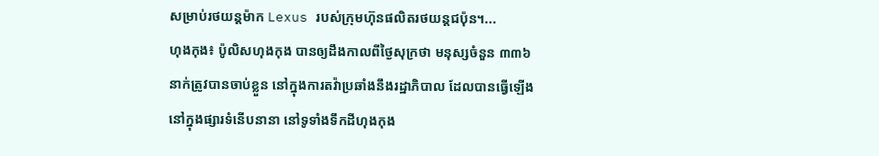សម្រាប់រថយន្តម៉ាក Lexus របស់ក្រុមហ៊ុនផលិតរថយន្តជប៉ុន។...
ហុងកុង៖ ប៉ូលិសហុងកុង បានឲ្យដឹងកាលពីថ្ងៃសុក្រថា មនុស្សចំនួន ៣៣៦ នាក់ត្រូវបានចាប់ខ្លួន នៅក្នុងការតវ៉ាប្រឆាំងនឹងរដ្ឋាភិបាល ដែលបានធ្វើឡើង នៅក្នុងផ្សារទំនើបនានា នៅទូទាំងទឹកដីហុងកុង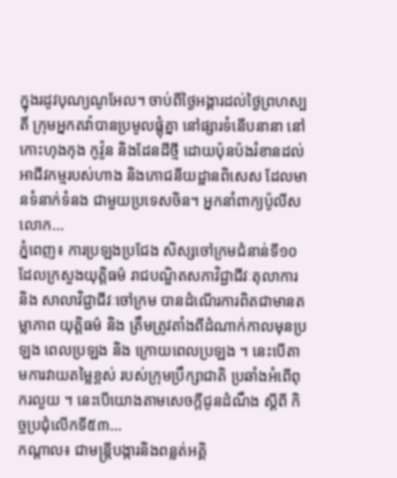ក្នុងរដូវបុណ្យណូអែល។ ចាប់ពីថ្ងៃអង្គារដល់ថ្ងៃព្រហស្បតិ៍ ក្រុមអ្នកតវ៉ាបានប្រមូលផ្តុំគ្នា នៅផ្សារទំនើបនានា នៅកោះហុងកុង កូវ៉ូន និងដែនដីថ្មី ដោយប៉ុនប៉ងរំខានដល់អាជីវកម្មរបស់ហាង និងភោជនីយដ្ឋានពិសេស ដែលមានទំនាក់ទំនង ជាមួយប្រទេសចិន។ អ្នកនាំពាក្យប៉ូលីសលោក...
ភ្នំពេញ៖ ការប្រឡងប្រជែង សិស្សចៅក្រមជំនាន់ទី១០ ដែលក្រសួងយុត្តិធម៌ រាជបណ្ឌិតសភាវិជ្ជាជីវៈតុលាការ និង សាលាវិជ្ជាជីវៈចៅក្រម បានដំណើរការពិតជាមានតម្លាភាព យុត្តិធម៌ និង ត្រឹមត្រូវតាំងពីដំណាក់កាលមុនប្រឡង ពេលប្រឡង និង ក្រោយពេលប្រឡង ។ នេះបើតាមការវាយតម្លៃខ្ពស់ របស់ក្រុមប្រឹក្សាជាតិ ប្រឆាំងអំពើពុករលួយ ។ នេះបើយោងតាមសេចក្តីជូនដំណឹង ស្តីពី កិច្ចប្រជុំលើកទី៥៣...
កណ្តាល៖ ជាមន្ត្រីបង្ការនិងពន្លត់អគ្គិ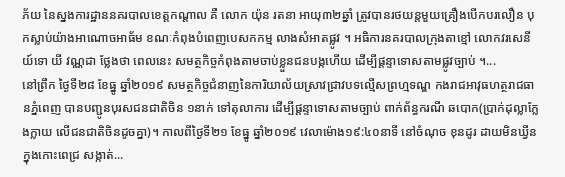ភ័យ នៃស្នងការដ្ឋាននគរបាលខេត្តកណ្តាល គឺ លោក យ៉ុន រតនា អាយុ៣២ឆ្នាំ ត្រូវបានរថយន្តមួយគ្រឿងបើកបរលឿន បុកស្លាប់យ៉ាងអាណោចអាធ័ម ខណៈកំពុងបំពេញបេសកកម្ម លាងសំអាតផ្លូវ ។ អធិការនគរបាលក្រុងតាខ្មៅ លោកវរសេនីយ៍ទោ យី វណ្ណដា ថ្លែងថា ពេលនេះ សមត្ថកិច្ចកំពុងតាមចាប់ខ្លួនជនបង្កហើយ ដើម្បីផ្តន្ទាទោសតាមផ្លូវច្បាប់ ។...
នៅព្រឹក ថ្ងៃទី២៨ ខែធ្នូ ឆ្នាំ២០១៩ សមត្ថកិច្ចជំនាញនៃការិយាល័យស្រាវជ្រាវបទល្មើសព្រហ្មទណ្ឌ កងរាជអាវុធហត្ថរាជធានភ្នំពេញ បានបញ្ជូនបុរសជនជាតិចិន ១នាក់ ទៅតុលាការ ដើម្បីផ្តន្ទាទោសតាមច្បាប់ ពាក់ព័ន្ធករណី ឆបោក(ប្រាក់ដុល្លាក្លែងក្លាយ លើជនជាតិចិនដូចគ្នា)។ កាលពីថ្ងៃទី២១ ខែធ្នូ ឆ្នាំ២០១៩ វេលាម៉ោង១៩:៤០នាទី នៅចំណុច ខុនដូរ ដាយមិនឃ្វីន ក្នុងកោះពេជ្រ សង្កាត់...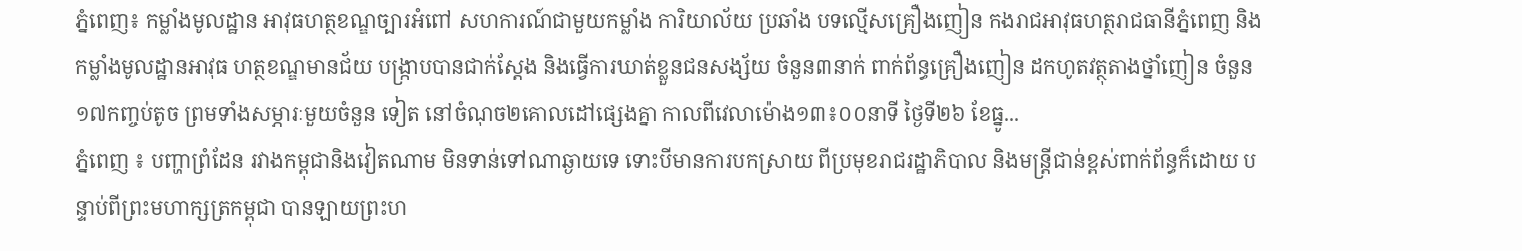ភ្នំពេញ៖ កម្លាំងមូលដ្ឋាន អាវុធហត្ថខណ្ឌច្បារអំពៅ សហការណ៍ជាមួយកម្លាំង ការិយាល័យ ប្រឆាំង បទល្មើសគ្រឿងញៀន កងរាជអាវុធហត្ថរាជធានីភ្នំពេញ និងកម្លាំងមូលដ្ឋានអាវុធ ហត្ថខណ្ឌមានជ័យ បង្ក្រាបបានជាក់ស្តែង និងធ្វើការឃាត់ខ្លួនជនសង្ស័យ ចំនួន៣នាក់ ពាក់ព័ន្ធគ្រឿងញៀន ដកហូតវត្ថុតាងថ្នាំញៀន ចំនួន១៧កញ្ចប់តូច ព្រមទាំងសម្ភារៈមួយចំនួន ទៀត នៅចំណុច២គោលដៅផ្សេងគ្នា កាលពីវេលាម៉ោង១៣៖០០នាទី ថ្ងៃទី២៦ ខែធ្នូ...
ភ្នំពេញ ៖ បញ្ហាព្រំដែន រវាងកម្ពុជានិងវៀតណាម មិនទាន់ទៅណាឆ្ងាយទេ ទោះបីមានការបកស្រាយ ពីប្រមុខរាជរដ្ឋាភិបាល និងមន្រ្តីជាន់ខ្ពស់ពាក់ព័ន្ធក៏ដោយ បន្ទាប់ពីព្រះមហាក្សត្រកម្ពុជា បានឡាយព្រះហ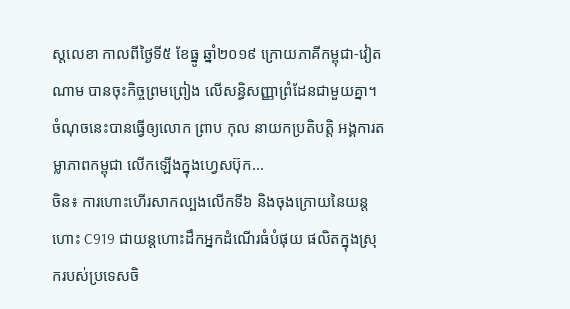ស្តលេខា កាលពីថ្ងៃទី៥ ខែធ្នូ ឆ្នាំ២០១៩ ក្រោយភាគីកម្ពុជា-វៀតណាម បានចុះកិច្ចព្រមព្រៀង លើសន្ធិសញ្ញាព្រំដែនជាមួយគ្នា។ ចំណុចនេះបានធ្វើឲ្យលោក ព្រាប កុល នាយកប្រតិបត្តិ អង្គការតម្លាភាពកម្ពុជា លើកឡើងក្នុងហ្វេសប៊ុក...
ចិន៖ ការហោះហើរសាកល្បងលើកទី៦ និងចុងក្រោយនៃយន្តហោះ C919 ជាយន្តហោះដឹកអ្នកដំណើរធំបំផុយ ផលិតក្នុងស្រុករបស់ប្រទេសចិ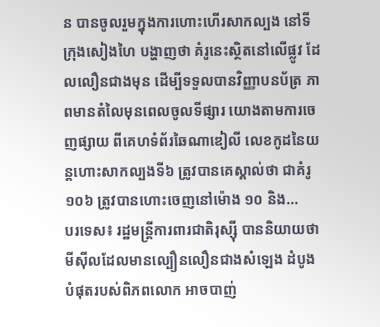ន បានចូលរួមក្នុងការហោះហើរសាកល្បង នៅទីក្រុងសៀងហៃ បង្ហាញថា គំរូនេះស្ថិតនៅលើផ្លូវ ដែលលឿនជាងមុន ដើម្បីទទួលបានវិញ្ញាបនប័ត្រ ភាពមានតំលៃមុនពេលចូលទីផ្សារ យោងតាមការចេញផ្សាយ ពីគេហទំព័រឆៃណាឌៀលី លេខកូដនៃយន្តហោះសាកល្បងទី៦ ត្រូវបានគេស្គាល់ថា ជាគំរូ ១០៦ ត្រូវបានហោះចេញនៅម៉ោង ១០ និង...
បរទេស៖ រដ្ឋមន្រ្តីការពារជាតិរុស្ស៊ី បាននិយាយថា មីស៊ីលដែលមានល្បឿនលឿនជាងសំឡេង ដំបូងបំផុតរបស់ពិភពលោក អាចបាញ់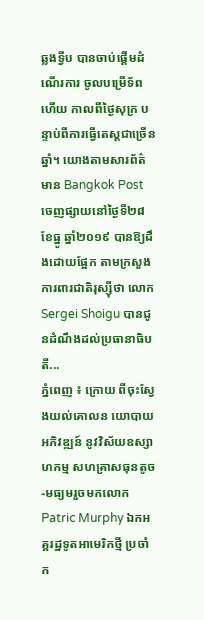ឆ្លងទ្វីប បានចាប់ផ្តើមដំណើរការ ចូលបម្រើទ័ពហើយ កាលពីថ្ងៃសុក្រ បន្ទាប់ពីការធ្វើតេស្តជាច្រើនឆ្នាំ។ យោងតាមសារព័ត៌មាន Bangkok Post ចេញផ្សាយនៅថ្ងៃទី២៨ ខែធ្នូ ឆ្នាំ២០១៩ បានឱ្យដឹងដោយផ្អែក តាមក្រសួងការពារជាតិរុស្ស៊ីថា លោក Sergei Shoigu បានជូនដំណឹងដល់ប្រធានាធិបតី...
ភ្នំពេញ ៖ ក្រោយ ពីចុះស្វែងយល់គោលន យោបាយអភិវឌ្ឍន៍ នូវវិស័យឧស្សាហកម្ម សហគ្រាសធុនតូច-មធ្យមរួចមកលោក Patric Murphy ឯកអគ្គរដ្ឋទូតអាមេរិកថ្មី ប្រចាំក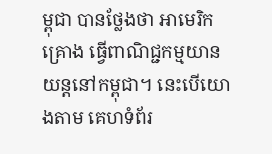ម្ពុជា បានថ្លែងថា អាមេរិកគ្រោង ធ្វើពាណិជ្ជកម្មយានយន្តនៅកម្ពុជា។ នេះបើយោងតាម គេហទំព័រ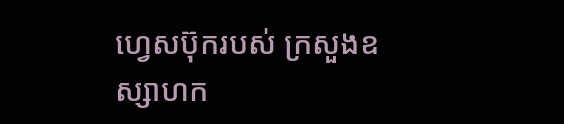ហ្វេសប៊ុករបស់ ក្រសួងឧស្សាហក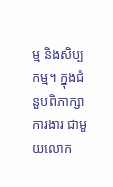ម្ម និងសិប្បកម្ម។ ក្នុងជំនួបពិភាក្សាការងារ ជាមួយលោក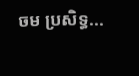ចម ប្រសិទ្ធ...